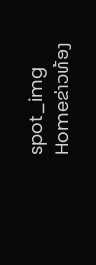spot_img
Homeຂ່າວທ້ອງ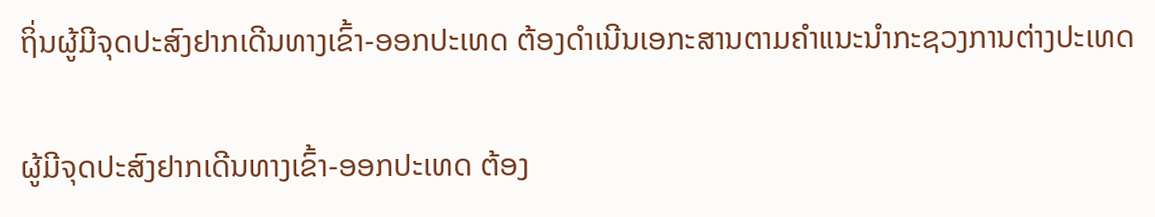ຖິ່ນຜູ້ມີຈຸດປະສົງຢາກເດີນທາງເຂົ້າ-ອອກປະເທດ ຕ້ອງດຳເນີນເອກະສານຕາມຄຳແນະນຳກະຊວງການຕ່າງປະເທດ

ຜູ້ມີຈຸດປະສົງຢາກເດີນທາງເຂົ້າ-ອອກປະເທດ ຕ້ອງ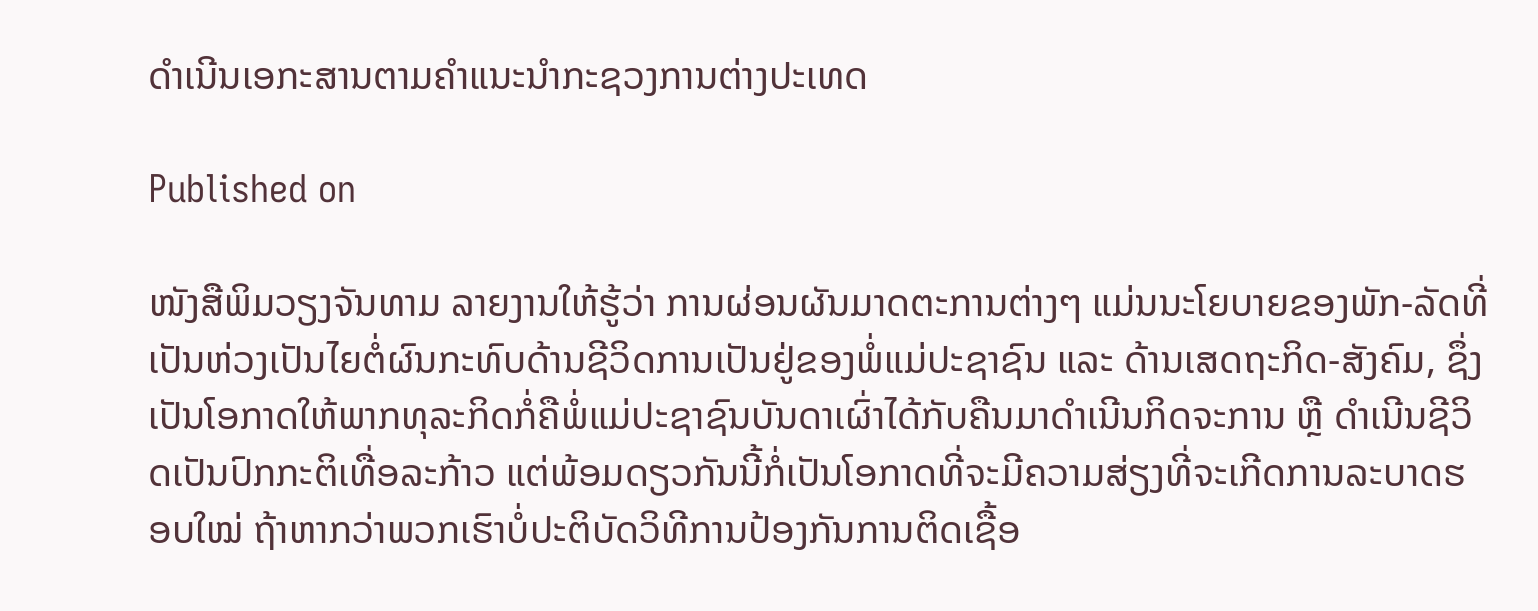ດຳເນີນເອກະສານຕາມຄຳແນະນຳກະຊວງການຕ່າງປະເທດ

Published on

ໜັງສືພິມວຽງຈັນທາມ ລາຍງານໃຫ້ຮູ້ວ່າ ການຜ່ອນຜັນມາດຕະການຕ່າງໆ ແມ່ນນະໂຍບາຍຂອງພັກ-ລັດທີ່ເປັນຫ່ວງເປັນໄຍຕໍ່ຜົນກະທົບດ້ານຊີວິດການເປັນຢູ່ຂອງພໍ່ແມ່ປະຊາຊົນ ແລະ ດ້ານເສດຖະກິດ-ສັງຄົມ, ຊຶ່ງເປັນໂອກາດໃຫ້ພາກທຸລະກິດກໍ່ຄືພໍ່ແມ່ປະຊາຊົນບັນດາເຜົ່າໄດ້ກັບຄືນມາດຳເນີນກິດຈະການ ຫຼື ດຳເນີນຊີວິດເປັນປົກກະຕິເທື່ອລະກ້າວ ແຕ່ພ້ອມດຽວກັນນີ້ກໍ່ເປັນໂອກາດທີ່ຈະມີຄວາມສ່ຽງທີ່ຈະເກີດການລະບາດຮອບໃໝ່ ຖ້າຫາກວ່າພວກເຮົາບໍ່ປະຕິບັດວິທີການປ້ອງກັນການຕິດເຊື້ອ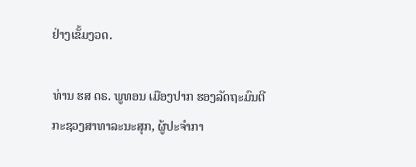ຢ່າງເຂັ້ມງວດ.

ທ່ານ ຮສ ດຣ. ພູທອນ ເມືອງປາກ ຮອງລັດຖະມົນຕີ ກະຊວງສາທາລະນະສຸກ, ຜູ້ປະຈໍາກາ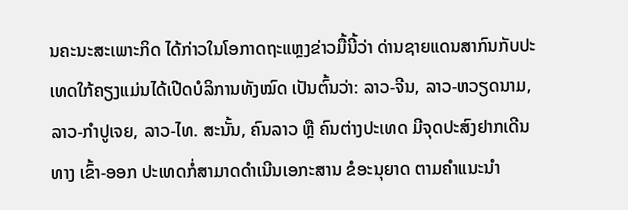ນຄະນະສະເພາະກິດ ໄດ້ກ່າວໃນໂອກາດຖະແຫຼງຂ່າວມື້ນີ້ວ່າ ດ່ານຊາຍແດນສາກົນກັບປະເທດໃກ້ຄຽງແມ່ນໄດ້ເປີດບໍລິການທັງໝົດ ເປັນຕົ້ນວ່າ: ລາວ-ຈີນ, ລາວ-ຫວຽດນາມ, ລາວ-ກຳປູເຈຍ, ລາວ-ໄທ. ສະນັ້ນ, ຄົນລາວ ຫຼື ຄົນຕ່າງປະເທດ ມີຈຸດປະສົງຢາກເດີນທາງ ເຂົ້າ-ອອກ ປະເທດກໍ່ສາມາດດຳເນີນເອກະສານ ຂໍອະນຸຍາດ ຕາມຄຳແນະນຳ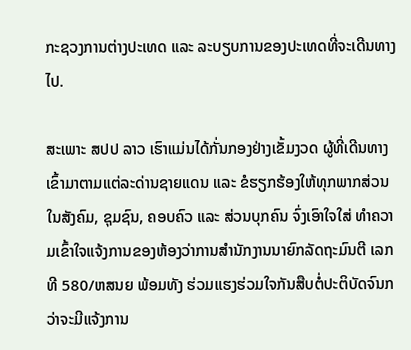ກະຊວງການຕ່າງປະເທດ ແລະ ລະບຽບການຂອງປະເທດທີ່ຈະເດີນທາງໄປ.

ສະເພາະ ສປປ ລາວ ເຮົາແມ່ນໄດ້ກັ່ນກອງຢ່າງເຂັ້ມງວດ ຜູ້ທີ່ເດີນທາງເຂົ້າມາຕາມແຕ່ລະດ່ານຊາຍແດນ ແລະ ຂໍຮຽກຮ້ອງໃຫ້ທຸກພາກສ່ວນໃນສັງຄົມ, ຊຸມຊົນ, ຄອບຄົວ ແລະ ສ່ວນບຸກຄົນ ຈົ່ງເອົາໃຈໃສ່ ທຳຄວາມເຂົ້າໃຈແຈ້ງການຂອງຫ້ອງວ່າການສຳນັກງານນາຍົກລັດຖະມົນຕີ ເລກທີ 580/ຫສນຍ ພ້ອມທັງ ຮ່ວມແຮງຮ່ວມໃຈກັນສືບຕໍ່ປະຕິບັດຈົນກວ່າຈະມີແຈ້ງການ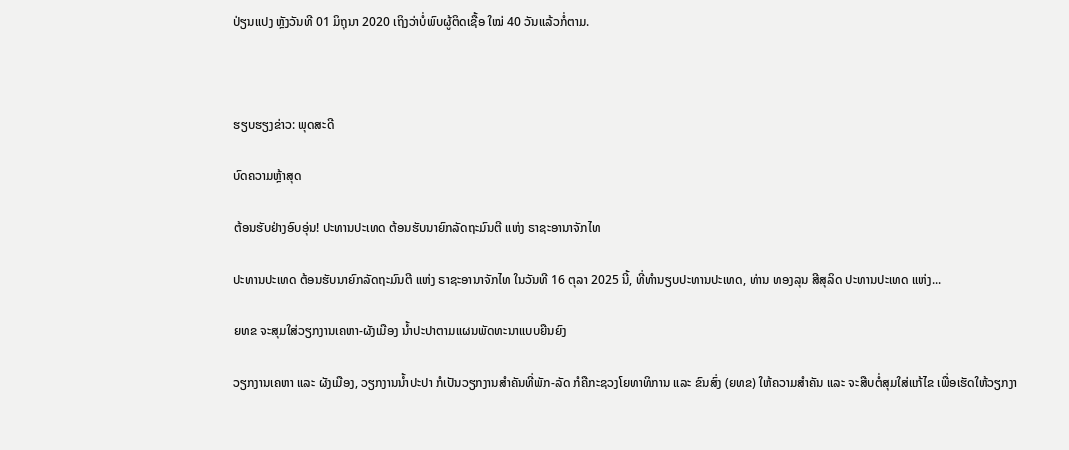ປ່ຽນແປງ ຫຼັງວັນທີ 01 ມິຖຸນາ 2020 ເຖິງວ່າບໍ່ພົບຜູ້ຕິດເຊື້ອ ໃໝ່ 40 ວັນແລ້ວກໍ່ຕາມ.



ຮຽບຮຽງຂ່າວ: ພຸດສະດີ

ບົດຄວາມຫຼ້າສຸດ

ຕ້ອນຮັບຢ່າງອົບອຸ່ນ! ປະທານປະເທດ ຕ້ອນຮັບນາຍົກລັດຖະມົນຕີ ແຫ່ງ ຣາຊະອານາຈັກໄທ

ປະທານປະເທດ ຕ້ອນຮັບນາຍົກລັດຖະມົນຕີ ແຫ່ງ ຣາຊະອານາຈັກໄທ ໃນວັນທີ 16 ຕຸລາ 2025 ນີ້, ທີ່ທໍານຽບປະທານປະເທດ, ທ່ານ ທອງລຸນ ສີສຸລິດ ປະທານປະເທດ ແຫ່ງ...

ຍທຂ ຈະສຸມໃສ່ວຽກງານເຄຫາ-ຜັງເມືອງ ນໍ້າປະປາຕາມແຜນພັດທະນາແບບຍືນຍົງ

ວຽກງານເຄຫາ ແລະ ຜັງເມືອງ, ວຽກງານນໍ້າປະປາ ກໍເປັນວຽກງານສໍາຄັນທີ່ພັກ-ລັດ ກໍຄືກະຊວງໂຍທາທິການ ແລະ ຂົນສົ່ງ (ຍທຂ) ໃຫ້ຄວາມສໍາຄັນ ແລະ ຈະສືບຕໍ່ສຸມໃສ່ແກ້ໄຂ ເພື່ອເຮັດໃຫ້ວຽກງາ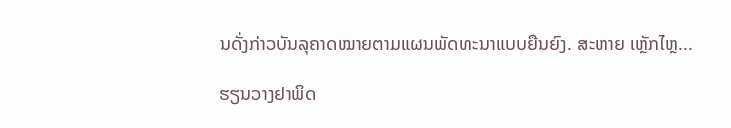ນດັ່ງກ່າວບັນລຸຄາດໝາຍຕາມແຜນພັດທະນາແບບຍືນຍົງ. ສະຫາຍ ເຫຼັກໄຫຼ...

ຮຽນວາງຢາພິດ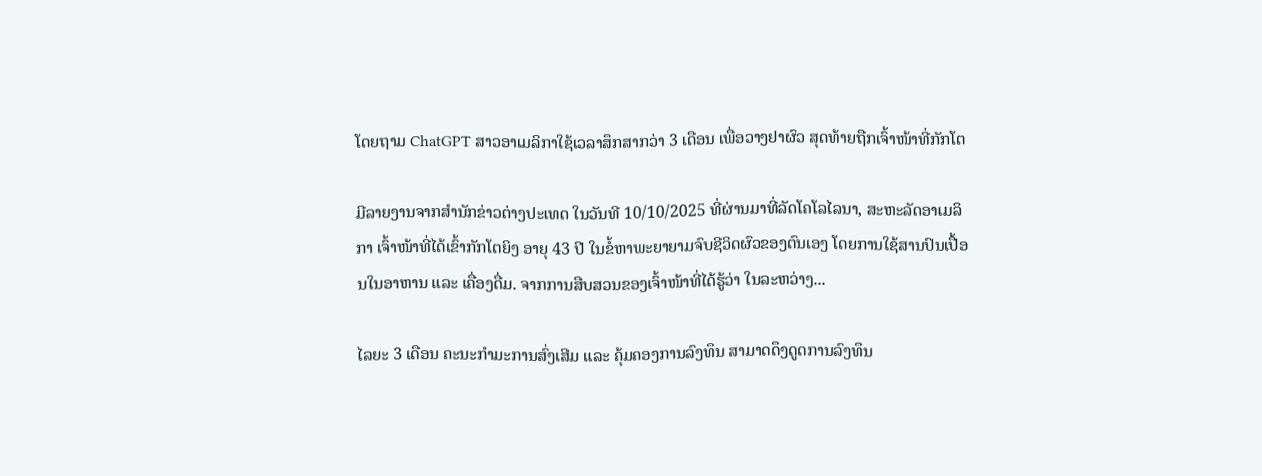ໂດຍຖາມ ChatGPT ສາວອາເມລິກາໃຊ້ເວລາສຶກສາກວ່າ 3 ເດືອນ ເພື່ອວາງຢາຜົວ ສຸດທ້າຍຖືກເຈົ້າໜ້າທີ່ກັກໂຕ

ມີລາຍງານຈາກສຳນັກຂ່າວຕ່າງປະເທດ ໃນວັນທີ 10/10/2025 ທີ່ຜ່ານມາທີ່ລັດໂຄໂລໄລນາ, ສະຫະລັດອາເມລິກາ ເຈົ້າໜ້າທີ່ໄດ້ເຂົ້າກັກໂຕຍິງ ອາຍຸ 43 ປີ ໃນຂໍ້ຫາພະຍາຍາມຈົບຊີວິດຜົວຂອງຕົນເອງ ໂດຍການໃຊ້ສານປົນເປື້ອນໃນອາຫານ ແລະ ເຄື່ອງດື່ມ. ຈາກການສືບສວນຂອງເຈົ້າໜ້າທີ່ໄດ້ຮູ້ວ່າ ໃນລະຫວ່າງ...

ໄລຍະ 3 ເດືອນ ຄະນະກຳມະການສົ່ງເສີມ ແລະ ຄຸ້ມຄອງການລົງທຶນ ສາມາດດຶງດູດການລົງທຶນ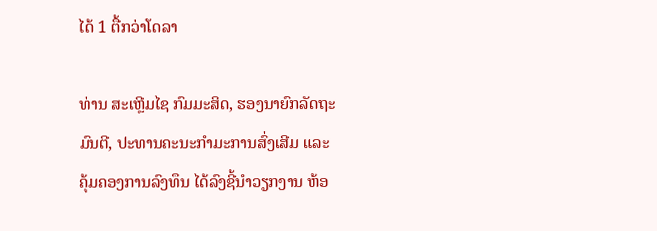ໄດ້ 1 ຕື້ກວ່າໂດລາ

ທ່ານ ສະເຫຼີມໄຊ ກົມມະສິດ, ຮອງນາຍົກລັດຖະມົນຕີ, ປະທານຄະນະກຳມະການສົ່ງເສີມ ແລະ ຄຸ້ມຄອງການລົງທຶນ ໄດ້ລົງຊີ້ນຳວຽກງານ ຫ້ອ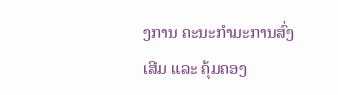ງການ ຄະນະກຳມະການສົ່ງເສີມ ແລະ ຄຸ້ມຄອງ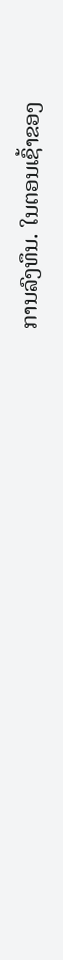ການລົງທຶນ. ໃນຕອນເຊົ້າຂອງ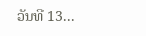ວັນທີ 13...